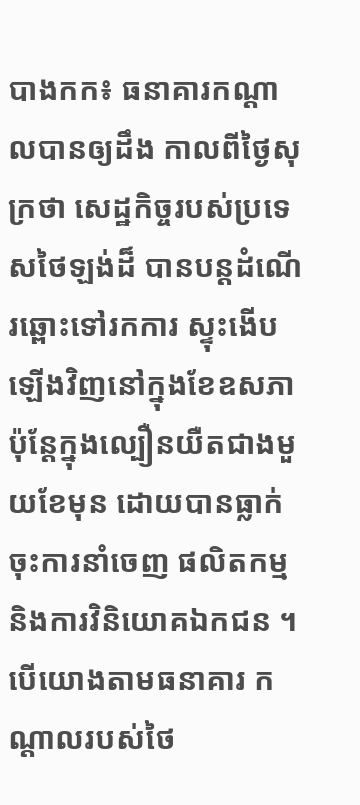បាងកក៖ ធនាគារកណ្តាលបានឲ្យដឹង កាលពីថ្ងៃសុក្រថា សេដ្ឋកិច្ចរបស់ប្រទេសថៃឡង់ដ៏ បានបន្តដំណើរឆ្ពោះទៅរកការ ស្ទុះងើបឡើងវិញនៅក្នុងខែឧសភា ប៉ុន្តែក្នុងល្បឿនយឺតជាងមួយខែមុន ដោយបានធ្លាក់ចុះការនាំចេញ ផលិតកម្ម និងការវិនិយោគឯកជន ។ បើយោងតាមធនាគារ កណ្តាលរបស់ថៃ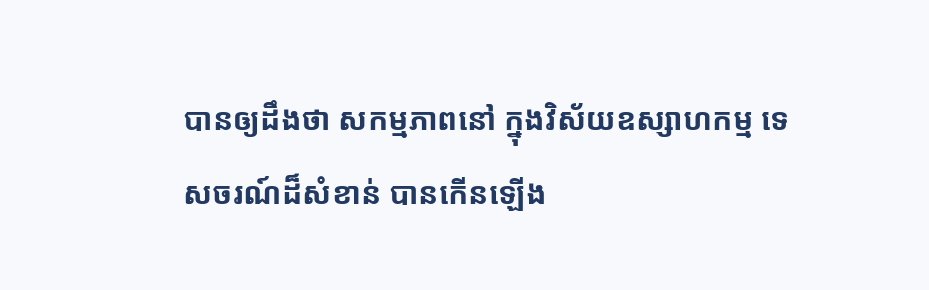បានឲ្យដឹងថា សកម្មភាពនៅ ក្នុងវិស័យឧស្សាហកម្ម ទេសចរណ៍ដ៏សំខាន់ បានកើនឡើង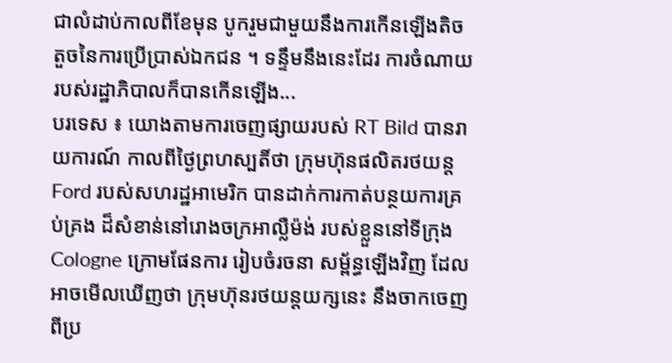ជាលំដាប់កាលពីខែមុន បូករួមជាមួយនឹងការកើនឡើងតិចតួចនៃការប្រើប្រាស់ឯកជន ។ ទន្ទឹមនឹងនេះដែរ ការចំណាយរបស់រដ្ឋាភិបាលក៏បានកើនឡើង...
បរទេស ៖ យោងតាមការចេញផ្សាយរបស់ RT Bild បានរាយការណ៍ កាលពីថ្ងៃព្រហស្បតិ៍ថា ក្រុមហ៊ុនផលិតរថយន្ត Ford របស់សហរដ្ឋអាមេរិក បានដាក់ការកាត់បន្ថយការគ្រប់គ្រង ដ៏សំខាន់នៅរោងចក្រអាល្លឺម៉ង់ របស់ខ្លួននៅទីក្រុង Cologne ក្រោមផែនការ រៀបចំរចនា សម្ព័ន្ធឡើងវិញ ដែលអាចមើលឃើញថា ក្រុមហ៊ុនរថយន្តយក្សនេះ នឹងចាកចេញ ពីប្រ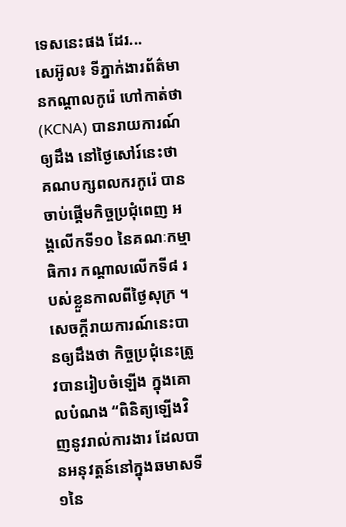ទេសនេះផង ដែរ...
សេអ៊ូល៖ ទីភ្នាក់ងារព័ត៌មានកណ្តាលកូរ៉េ ហៅកាត់ថា (KCNA) បានរាយការណ៍ឲ្យដឹង នៅថ្ងៃសៅរ៍នេះថា គណបក្សពលករកូរ៉េ បានចាប់ផ្តើមកិច្ចប្រជុំពេញ អង្គលើកទី១០ នៃគណៈកម្មាធិការ កណ្តាលលើកទី៨ របស់ខ្លួនកាលពីថ្ងៃសុក្រ ។ សេចក្តីរាយការណ៍នេះបានឲ្យដឹងថា កិច្ចប្រជុំនេះត្រូវបានរៀបចំឡើង ក្នុងគោលបំណង “ពិនិត្យឡើងវិញនូវរាល់ការងារ ដែលបានអនុវត្តន៍នៅក្នុងឆមាសទី១នៃ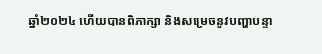ឆ្នាំ២០២៤ ហើយបានពិភាក្សា និងសម្រេចនូវបញ្ហាបន្ទា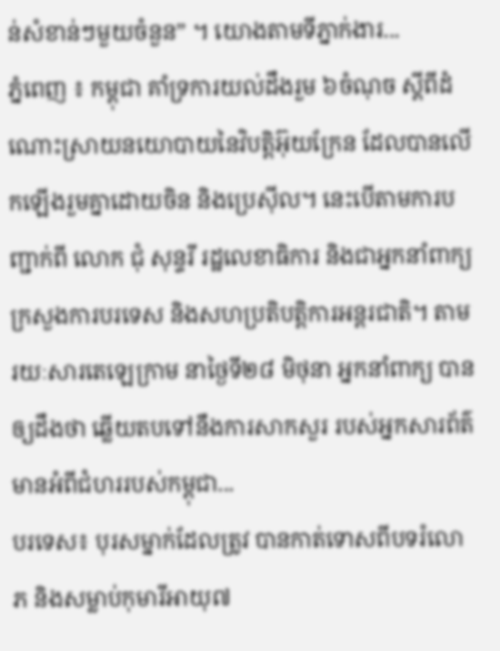ន់សំខាន់ៗមួយចំនួន” ។ យោងតាមទីភ្នាក់ងារ...
ភ្នំពេញ ៖ កម្ពុជា គាំទ្រការយល់ដឹងរួម ៦ចំណុច ស្តីពីដំណោះស្រាយនយោបាយនៃវិបត្តិអ៊ុយក្រែន ដែលបានលេីកឡេីងរួមគ្នាដោយចិន និងប្រេស៊ីល។ នេះបើតាមការបញ្ជាក់ពី លោក ជុំ សុន្ទរី រដ្ឋលេខាធិការ និងជាអ្នកនាំពាក្យក្រសួងការបរទេស និងសហប្រតិបត្តិការអន្តរជាតិ។ តាមរយៈសារតេឡេក្រាម នាថ្ងៃទី២៨ មិថុនា អ្នកនាំពាក្យ បានឲ្យដឹងថា ឆ្លើយតបទៅនឹងការសាកសួរ របស់អ្នកសារព័ត៌មានអំពីជំហររបស់កម្ពុជា...
បរទេស៖ បុរសម្នាក់ដែលត្រូវ បានកាត់ទោសពីបទរំលោភ និងសម្លាប់កុមារីអាយុ៧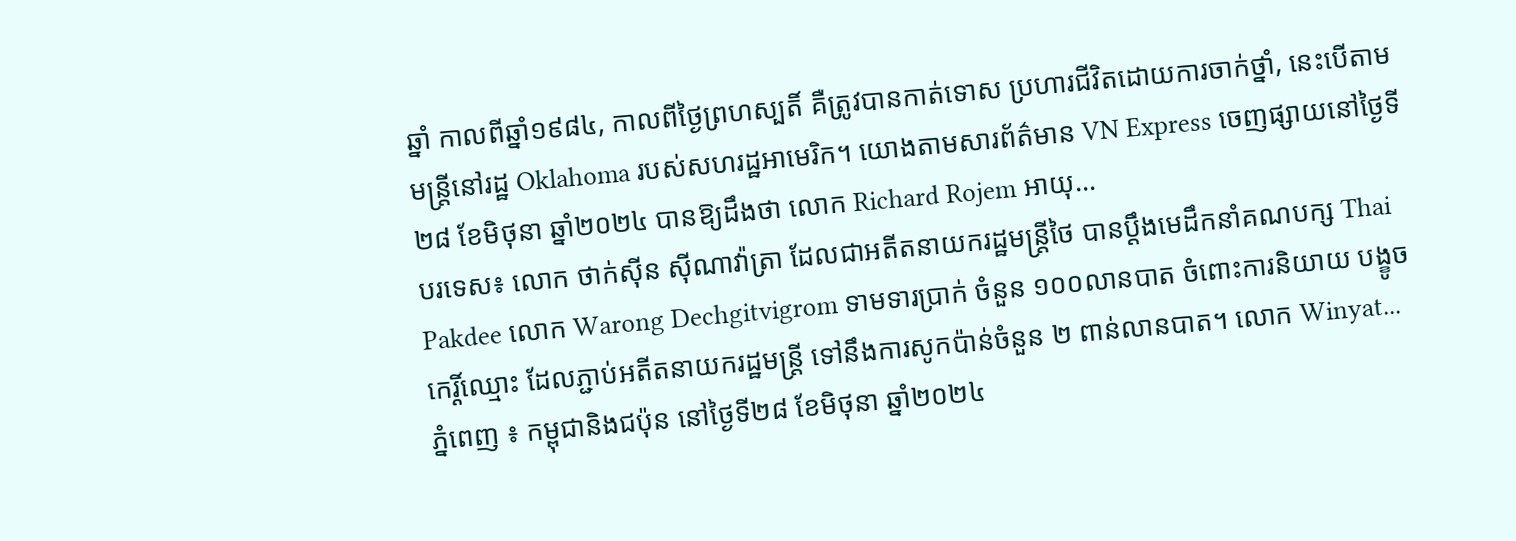ឆ្នាំ កាលពីឆ្នាំ១៩៨៤, កាលពីថ្ងៃព្រហស្បតិ៍ គឺត្រូវបានកាត់ទោស ប្រហារជីវិតដោយការចាក់ថ្នាំ, នេះបើតាមមន្ត្រីនៅរដ្ឋ Oklahoma របស់សហរដ្ឋអាមេរិក។ យោងតាមសារព័ត៌មាន VN Express ចេញផ្សាយនៅថ្ងៃទី២៨ ខែមិថុនា ឆ្នាំ២០២៤ បានឱ្យដឹងថា លោក Richard Rojem អាយុ...
បរទេស៖ លោក ថាក់ស៊ីន ស៊ីណាវ៉ាត្រា ដែលជាអតីតនាយករដ្ឋមន្រ្តីថៃ បានប្តឹងមេដឹកនាំគណបក្ស Thai Pakdee លោក Warong Dechgitvigrom ទាមទារប្រាក់ ចំនួន ១០០លានបាត ចំពោះការនិយាយ បង្ខូចកេរ្តិ៍ឈ្មោះ ដែលភ្ជាប់អតីតនាយករដ្ឋមន្ត្រី ទៅនឹងការសូកប៉ាន់ចំនួន ២ ពាន់លានបាត។ លោក Winyat...
ភ្នំពេញ ៖ កម្ពុជានិងជប៉ុន នៅថ្ងៃទី២៨ ខែមិថុនា ឆ្នាំ២០២៤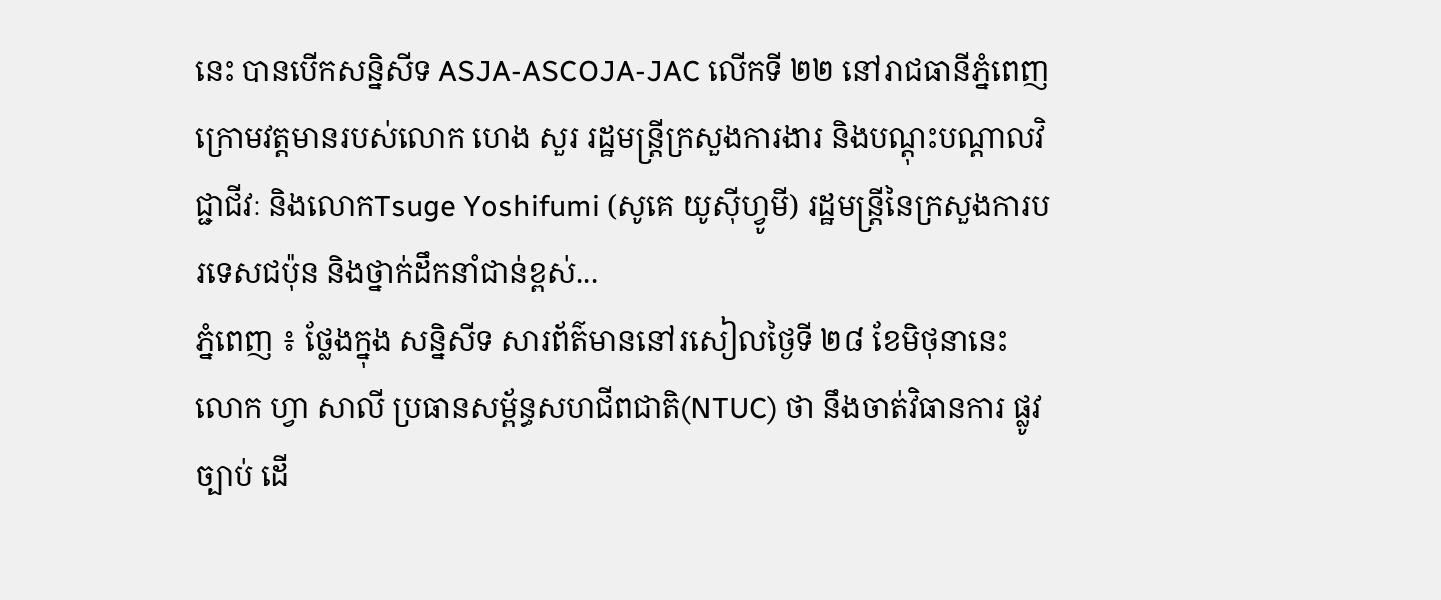នេះ បានបើកសន្និសីទ ASJA-ASCOJA-JAC លើកទី ២២ នៅរាជធានីភ្នំពេញ ក្រោមវត្តមានរបស់លោក ហេង សួរ រដ្ឋមន្ត្រីក្រសួងការងារ និងបណ្តុះបណ្តាលវិជ្ជាជីវៈ និងលោកTsuge Yoshifumi (សូគេ យូស៊ីហ្វូមី) រដ្ឋមន្រ្តីនៃក្រសួងការបរទេសជប៉ុន និងថ្នាក់ដឹកនាំជាន់ខ្ពស់...
ភ្នំពេញ ៖ ថ្លែងក្នុង សន្និសីទ សារព័ត៌មាននៅរសៀលថ្ងៃទី ២៨ ខែមិថុនានេះ លោក ហ្វា សាលី ប្រធានសម្ព័ន្ធសហជីពជាតិ(NTUC) ថា នឹងចាត់វិធានការ ផ្លូវច្បាប់ ដើ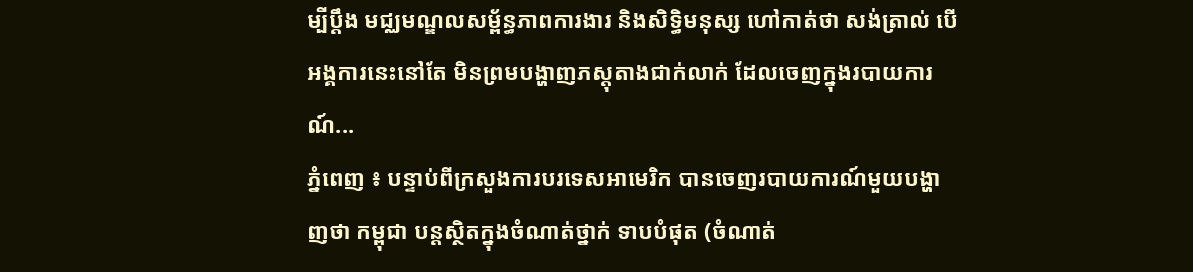ម្បីប្តឹង មជ្ឈមណ្ឌលសម្ព័ន្ធភាពការងារ និងសិទ្ធិមនុស្ស ហៅកាត់ថា សង់ត្រាល់ បើអង្គការនេះនៅតែ មិនព្រមបង្ហាញភស្តុតាងជាក់លាក់ ដែលចេញក្នុងរបាយការណ៍...
ភ្នំពេញ ៖ បន្ទាប់ពីក្រសួងការបរទេសអាមេរិក បានចេញរបាយការណ៍មួយបង្ហាញថា កម្ពុជា បន្តស្ថិតក្នុងចំណាត់ថ្នាក់ ទាបបំផុត (ចំណាត់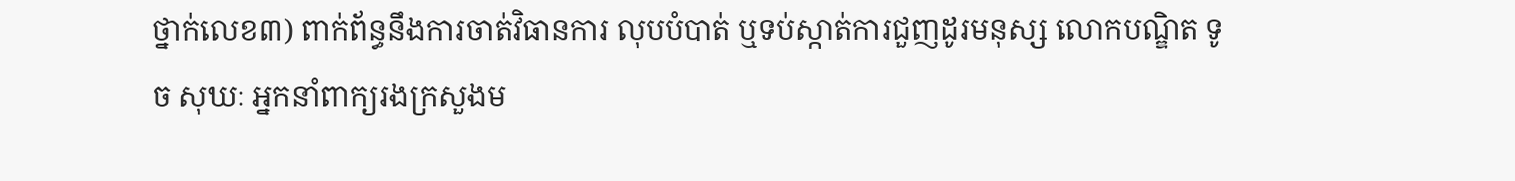ថ្នាក់លេខ៣) ពាក់ព័ន្ធនឹងការចាត់វិធានការ លុបបំបាត់ ឬទប់ស្កាត់ការជួញដូរមនុស្ស លោកបណ្ឌិត ទូច សុឃៈ អ្នកនាំពាក្យរងក្រសួងម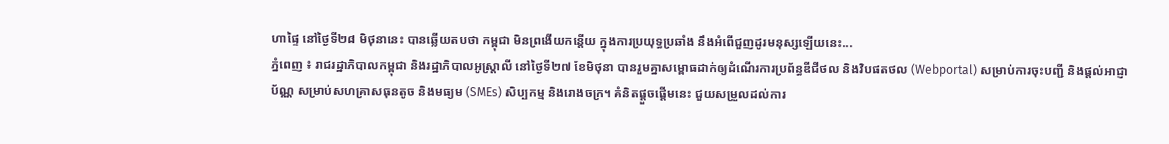ហាផ្ទៃ នៅថ្ងៃទី២៨ មិថុនានេះ បានឆ្លើយតបថា កម្ពុជា មិនព្រងើយកន្តើយ ក្នុងការប្រយុទ្ធប្រឆាំង នឹងអំពើជួញដូរមនុស្សឡើយនេះ...
ភ្នំពេញ ៖ រាជរដ្ឋាភិបាលកម្ពុជា និងរដ្ឋាភិបាលអូស្ត្រាលី នៅថ្ងៃទី២៧ ខែមិថុនា បានរួមគ្នាសម្ពោធដាក់ឲ្យដំណើរការប្រព័ន្ធឌីជីថល និងវិបផតថល (Webportal) សម្រាប់ការចុះបញ្ជី និងផ្តល់អាជ្ញាប័ណ្ណ សម្រាប់សហគ្រាសធុនតូច និងមធ្យម (SMEs) សិប្បកម្ម និងរោងចក្រ។ គំនិតផ្តួចផ្តើមនេះ ជួយសម្រួលដល់ការ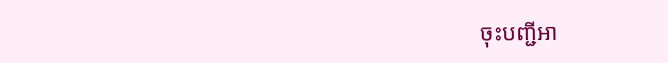ចុះបញ្ជីអា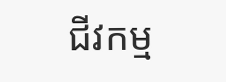ជីវកម្ម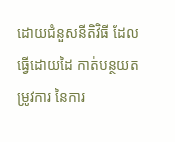ដោយជំនួសនីតិវិធី ដែលធ្វើដោយដៃ កាត់បន្ថយតម្រូវការ នៃការ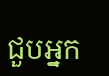ជួបអ្នក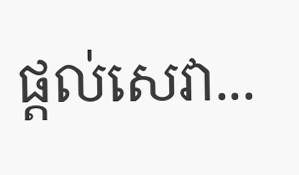ផ្តល់សេវា...